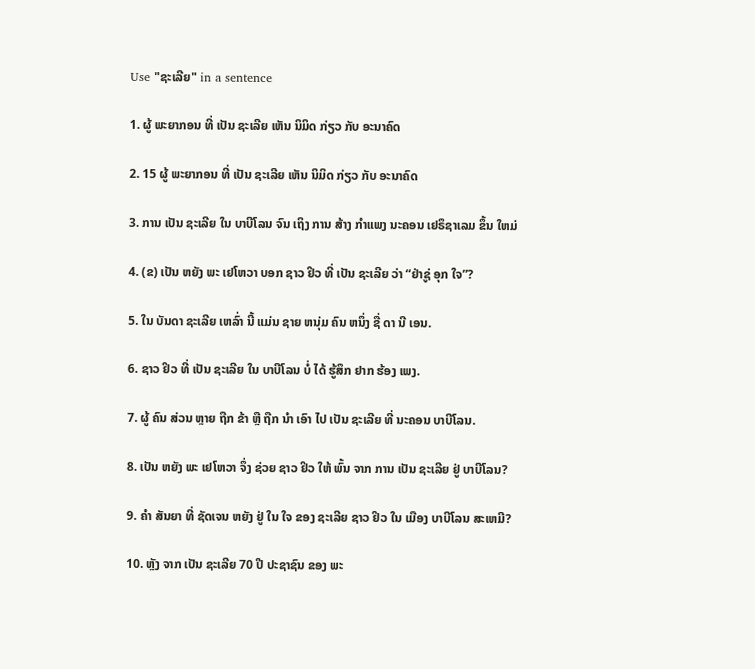Use "ຊະເລີຍ" in a sentence

1. ຜູ້ ພະຍາກອນ ທີ່ ເປັນ ຊະເລີຍ ເຫັນ ນິມິດ ກ່ຽວ ກັບ ອະນາຄົດ

2. 15 ຜູ້ ພະຍາກອນ ທີ່ ເປັນ ຊະເລີຍ ເຫັນ ນິມິດ ກ່ຽວ ກັບ ອະນາຄົດ

3. ການ ເປັນ ຊະເລີຍ ໃນ ບາບີໂລນ ຈົນ ເຖິງ ການ ສ້າງ ກໍາແພງ ນະຄອນ ເຢຣຶຊາເລມ ຂຶ້ນ ໃຫມ່

4. (ຂ) ເປັນ ຫຍັງ ພະ ເຢໂຫວາ ບອກ ຊາວ ຢິວ ທີ່ ເປັນ ຊະເລີຍ ວ່າ “ຢ່າຊູ່ ອຸກ ໃຈ”?

5. ໃນ ບັນດາ ຊະເລີຍ ເຫລົ່າ ນີ້ ແມ່ນ ຊາຍ ຫນຸ່ມ ຄົນ ຫນຶ່ງ ຊື່ ດາ ນີ ເອນ.

6. ຊາວ ຢິວ ທີ່ ເປັນ ຊະເລີຍ ໃນ ບາບີໂລນ ບໍ່ ໄດ້ ຮູ້ສຶກ ຢາກ ຮ້ອງ ເພງ.

7. ຜູ້ ຄົນ ສ່ວນ ຫຼາຍ ຖືກ ຂ້າ ຫຼື ຖືກ ນໍາ ເອົາ ໄປ ເປັນ ຊະເລີຍ ທີ່ ນະຄອນ ບາບີໂລນ.

8. ເປັນ ຫຍັງ ພະ ເຢໂຫວາ ຈຶ່ງ ຊ່ວຍ ຊາວ ຢິວ ໃຫ້ ພົ້ນ ຈາກ ການ ເປັນ ຊະເລີຍ ຢູ່ ບາບີໂລນ?

9. ຄໍາ ສັນຍາ ທີ່ ຊັດເຈນ ຫຍັງ ຢູ່ ໃນ ໃຈ ຂອງ ຊະເລີຍ ຊາວ ຢິວ ໃນ ເມືອງ ບາບີໂລນ ສະເຫມີ?

10. ຫຼັງ ຈາກ ເປັນ ຊະເລີຍ 70 ປີ ປະຊາຊົນ ຂອງ ພະ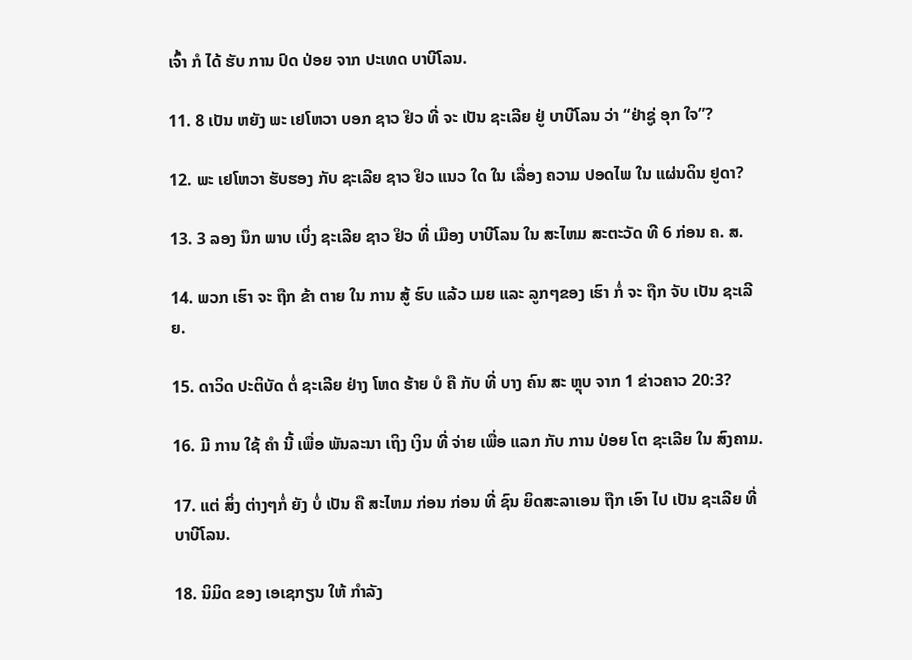ເຈົ້າ ກໍ ໄດ້ ຮັບ ການ ປົດ ປ່ອຍ ຈາກ ປະເທດ ບາບີໂລນ.

11. 8 ເປັນ ຫຍັງ ພະ ເຢໂຫວາ ບອກ ຊາວ ຢິວ ທີ່ ຈະ ເປັນ ຊະເລີຍ ຢູ່ ບາບີໂລນ ວ່າ “ຢ່າຊູ່ ອຸກ ໃຈ”?

12. ພະ ເຢໂຫວາ ຮັບຮອງ ກັບ ຊະເລີຍ ຊາວ ຢິວ ແນວ ໃດ ໃນ ເລື່ອງ ຄວາມ ປອດໄພ ໃນ ແຜ່ນດິນ ຢູດາ?

13. 3 ລອງ ນຶກ ພາບ ເບິ່ງ ຊະເລີຍ ຊາວ ຢິວ ທີ່ ເມືອງ ບາບີໂລນ ໃນ ສະໄຫມ ສະຕະວັດ ທີ 6 ກ່ອນ ຄ. ສ.

14. ພວກ ເຮົາ ຈະ ຖືກ ຂ້າ ຕາຍ ໃນ ການ ສູ້ ຮົບ ແລ້ວ ເມຍ ແລະ ລູກໆຂອງ ເຮົາ ກໍ່ ຈະ ຖືກ ຈັບ ເປັນ ຊະເລີຍ.

15. ດາວິດ ປະຕິບັດ ຕໍ່ ຊະເລີຍ ຢ່າງ ໂຫດ ຮ້າຍ ບໍ ຄື ກັບ ທີ່ ບາງ ຄົນ ສະ ຫຼຸບ ຈາກ 1 ຂ່າວຄາວ 20:3?

16. ມີ ການ ໃຊ້ ຄໍາ ນີ້ ເພື່ອ ພັນລະນາ ເຖິງ ເງິນ ທີ່ ຈ່າຍ ເພື່ອ ແລກ ກັບ ການ ປ່ອຍ ໂຕ ຊະເລີຍ ໃນ ສົງຄາມ.

17. ແຕ່ ສິ່ງ ຕ່າງໆກໍ່ ຍັງ ບໍ່ ເປັນ ຄື ສະໄຫມ ກ່ອນ ກ່ອນ ທີ່ ຊົນ ຍິດສະລາເອນ ຖືກ ເອົາ ໄປ ເປັນ ຊະເລີຍ ທີ່ ບາບີໂລນ.

18. ນິມິດ ຂອງ ເອເຊກຽນ ໃຫ້ ກໍາລັງ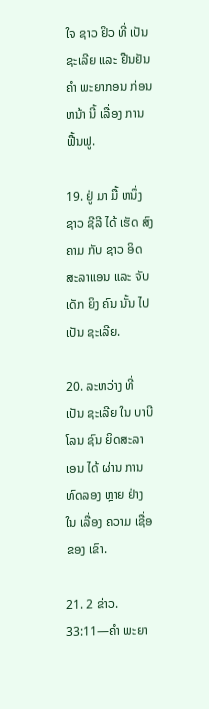ໃຈ ຊາວ ຢິວ ທີ່ ເປັນ ຊະເລີຍ ແລະ ຢືນຢັນ ຄໍາ ພະຍາກອນ ກ່ອນ ຫນ້າ ນີ້ ເລື່ອງ ການ ຟື້ນຟູ.

19. ຢູ່ ມາ ມື້ ຫນຶ່ງ ຊາວ ຊີລີ ໄດ້ ເຮັດ ສົງຄາມ ກັບ ຊາວ ອິດສະລາແອນ ແລະ ຈັບ ເດັກ ຍິງ ຄົນ ນັ້ນ ໄປ ເປັນ ຊະເລີຍ.

20. ລະຫວ່າງ ທີ່ ເປັນ ຊະເລີຍ ໃນ ບາບີໂລນ ຊົນ ຍິດສະລາເອນ ໄດ້ ຜ່ານ ການ ທົດລອງ ຫຼາຍ ຢ່າງ ໃນ ເລື່ອງ ຄວາມ ເຊື່ອ ຂອງ ເຂົາ.

21. 2 ຂ່າວ. 33:11—ຄໍາ ພະຍາ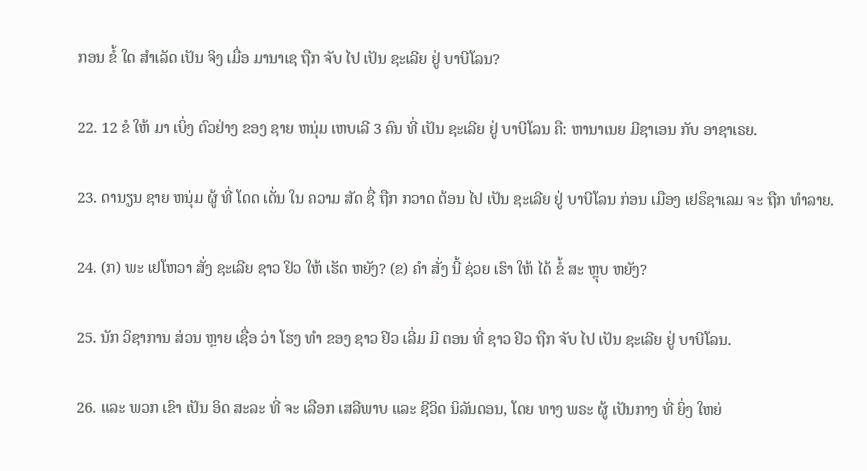ກອນ ຂໍ້ ໃດ ສໍາເລັດ ເປັນ ຈິງ ເມື່ອ ມານາເຊ ຖືກ ຈັບ ໄປ ເປັນ ຊະເລີຍ ຢູ່ ບາບີໂລນ?

22. 12 ຂໍ ໃຫ້ ມາ ເບິ່ງ ຕົວຢ່າງ ຂອງ ຊາຍ ຫນຸ່ມ ເຫບເລີ 3 ຄົນ ທີ່ ເປັນ ຊະເລີຍ ຢູ່ ບາບີໂລນ ຄື: ຫານາເນຍ ມີຊາເອນ ກັບ ອາຊາເຣຍ.

23. ດານຽນ ຊາຍ ຫນຸ່ມ ຜູ້ ທີ່ ໂດດ ເດັ່ນ ໃນ ຄວາມ ສັດ ຊື່ ຖືກ ກວາດ ຕ້ອນ ໄປ ເປັນ ຊະເລີຍ ຢູ່ ບາບີໂລນ ກ່ອນ ເມືອງ ເຢຣຶຊາເລມ ຈະ ຖືກ ທໍາລາຍ.

24. (ກ) ພະ ເຢໂຫວາ ສັ່ງ ຊະເລີຍ ຊາວ ຢິວ ໃຫ້ ເຮັດ ຫຍັງ? (ຂ) ຄໍາ ສັ່ງ ນີ້ ຊ່ວຍ ເຮົາ ໃຫ້ ໄດ້ ຂໍ້ ສະ ຫຼຸບ ຫຍັງ?

25. ນັກ ວິຊາການ ສ່ວນ ຫຼາຍ ເຊື່ອ ວ່າ ໂຮງ ທໍາ ຂອງ ຊາວ ຢິວ ເລີ່ມ ມີ ຕອນ ທີ່ ຊາວ ຢິວ ຖືກ ຈັບ ໄປ ເປັນ ຊະເລີຍ ຢູ່ ບາບີໂລນ.

26. ແລະ ພວກ ເຂົາ ເປັນ ອິດ ສະລະ ທີ່ ຈະ ເລືອກ ເສລີພາບ ແລະ ຊີວິດ ນິລັນດອນ, ໂດຍ ທາງ ພຣະ ຜູ້ ເປັນກາງ ທີ່ ຍິ່ງ ໃຫຍ່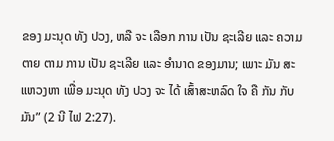ຂອງ ມະນຸດ ທັງ ປວງ, ຫລື ຈະ ເລືອກ ການ ເປັນ ຊະເລີຍ ແລະ ຄວາມ ຕາຍ ຕາມ ການ ເປັນ ຊະເລີຍ ແລະ ອໍານາດ ຂອງມານ; ເພາະ ມັນ ສະແຫວງຫາ ເພື່ອ ມະນຸດ ທັງ ປວງ ຈະ ໄດ້ ເສົ້າສະຫລົດ ໃຈ ຄື ກັນ ກັບ ມັນ” (2 ນີ ໄຟ 2:27).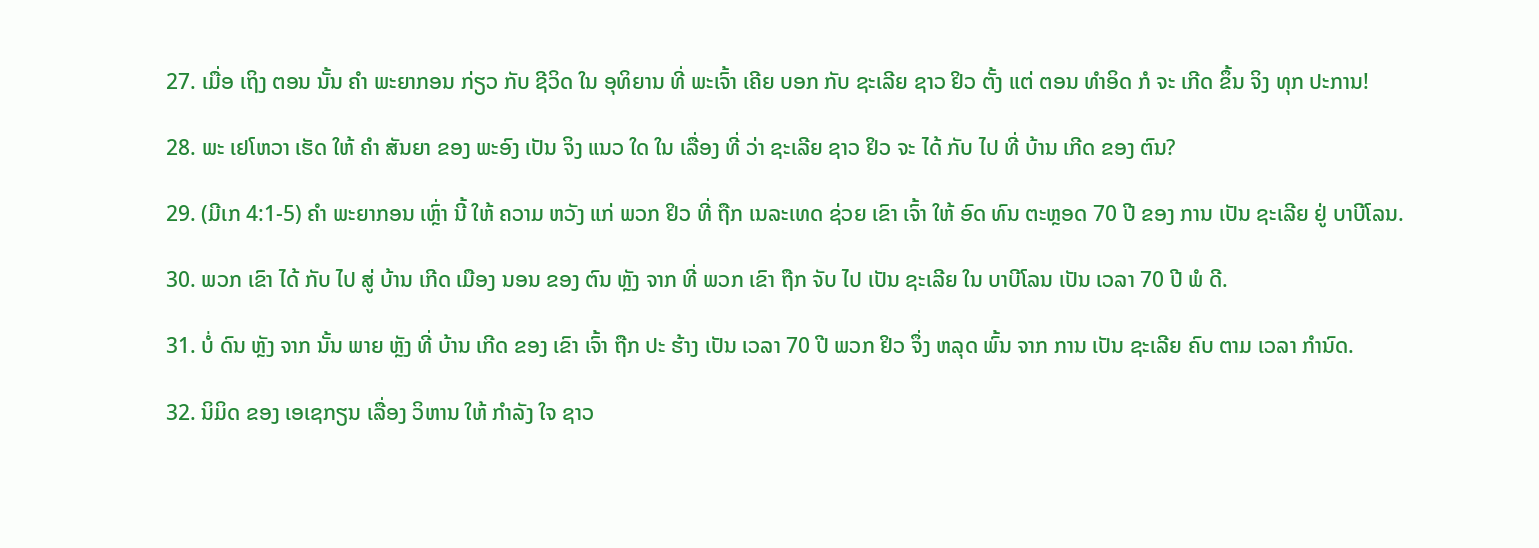27. ເມື່ອ ເຖິງ ຕອນ ນັ້ນ ຄໍາ ພະຍາກອນ ກ່ຽວ ກັບ ຊີວິດ ໃນ ອຸທິຍານ ທີ່ ພະເຈົ້າ ເຄີຍ ບອກ ກັບ ຊະເລີຍ ຊາວ ຢິວ ຕັ້ງ ແຕ່ ຕອນ ທໍາອິດ ກໍ ຈະ ເກີດ ຂຶ້ນ ຈິງ ທຸກ ປະການ!

28. ພະ ເຢໂຫວາ ເຮັດ ໃຫ້ ຄໍາ ສັນຍາ ຂອງ ພະອົງ ເປັນ ຈິງ ແນວ ໃດ ໃນ ເລື່ອງ ທີ່ ວ່າ ຊະເລີຍ ຊາວ ຢິວ ຈະ ໄດ້ ກັບ ໄປ ທີ່ ບ້ານ ເກີດ ຂອງ ຕົນ?

29. (ມີເກ 4:1-5) ຄໍາ ພະຍາກອນ ເຫຼົ່າ ນີ້ ໃຫ້ ຄວາມ ຫວັງ ແກ່ ພວກ ຢິວ ທີ່ ຖືກ ເນລະເທດ ຊ່ວຍ ເຂົາ ເຈົ້າ ໃຫ້ ອົດ ທົນ ຕະຫຼອດ 70 ປີ ຂອງ ການ ເປັນ ຊະເລີຍ ຢູ່ ບາບີໂລນ.

30. ພວກ ເຂົາ ໄດ້ ກັບ ໄປ ສູ່ ບ້ານ ເກີດ ເມືອງ ນອນ ຂອງ ຕົນ ຫຼັງ ຈາກ ທີ່ ພວກ ເຂົາ ຖືກ ຈັບ ໄປ ເປັນ ຊະເລີຍ ໃນ ບາບີໂລນ ເປັນ ເວລາ 70 ປີ ພໍ ດີ.

31. ບໍ່ ດົນ ຫຼັງ ຈາກ ນັ້ນ ພາຍ ຫຼັງ ທີ່ ບ້ານ ເກີດ ຂອງ ເຂົາ ເຈົ້າ ຖືກ ປະ ຮ້າງ ເປັນ ເວລາ 70 ປີ ພວກ ຢິວ ຈຶ່ງ ຫລຸດ ພົ້ນ ຈາກ ການ ເປັນ ຊະເລີຍ ຄົບ ຕາມ ເວລາ ກໍານົດ.

32. ນິມິດ ຂອງ ເອເຊກຽນ ເລື່ອງ ວິຫານ ໃຫ້ ກໍາລັງ ໃຈ ຊາວ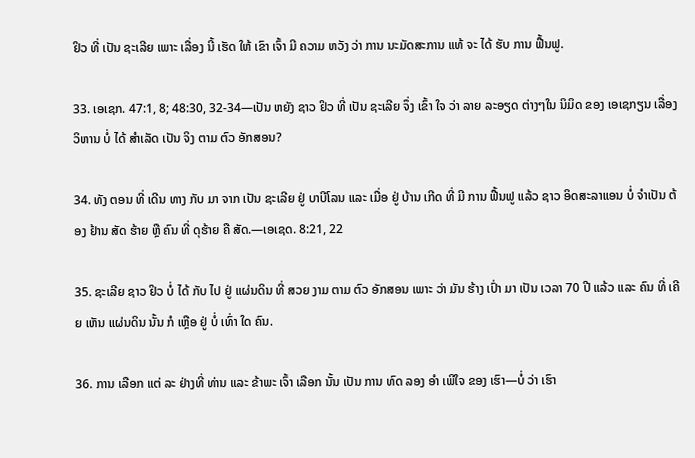ຢິວ ທີ່ ເປັນ ຊະເລີຍ ເພາະ ເລື່ອງ ນີ້ ເຮັດ ໃຫ້ ເຂົາ ເຈົ້າ ມີ ຄວາມ ຫວັງ ວ່າ ການ ນະມັດສະການ ແທ້ ຈະ ໄດ້ ຮັບ ການ ຟື້ນຟູ.

33. ເອເຊກ. 47:1, 8; 48:30, 32-34—ເປັນ ຫຍັງ ຊາວ ຢິວ ທີ່ ເປັນ ຊະເລີຍ ຈຶ່ງ ເຂົ້າ ໃຈ ວ່າ ລາຍ ລະອຽດ ຕ່າງໆໃນ ນິມິດ ຂອງ ເອເຊກຽນ ເລື່ອງ ວິຫານ ບໍ່ ໄດ້ ສໍາເລັດ ເປັນ ຈິງ ຕາມ ຕົວ ອັກສອນ?

34. ທັງ ຕອນ ທີ່ ເດີນ ທາງ ກັບ ມາ ຈາກ ເປັນ ຊະເລີຍ ຢູ່ ບາບີໂລນ ແລະ ເມື່ອ ຢູ່ ບ້ານ ເກີດ ທີ່ ມີ ການ ຟື້ນຟູ ແລ້ວ ຊາວ ອິດສະລາແອນ ບໍ່ ຈໍາເປັນ ຕ້ອງ ຢ້ານ ສັດ ຮ້າຍ ຫຼື ຄົນ ທີ່ ດຸຮ້າຍ ຄື ສັດ.—ເອເຊດ. 8:21, 22

35. ຊະເລີຍ ຊາວ ຢິວ ບໍ່ ໄດ້ ກັບ ໄປ ຢູ່ ແຜ່ນດິນ ທີ່ ສວຍ ງາມ ຕາມ ຕົວ ອັກສອນ ເພາະ ວ່າ ມັນ ຮ້າງ ເປົ່າ ມາ ເປັນ ເວລາ 70 ປີ ແລ້ວ ແລະ ຄົນ ທີ່ ເຄີຍ ເຫັນ ແຜ່ນດິນ ນັ້ນ ກໍ ເຫຼືອ ຢູ່ ບໍ່ ເທົ່າ ໃດ ຄົນ.

36. ການ ເລືອກ ແຕ່ ລະ ຢ່າງທີ່ ທ່ານ ແລະ ຂ້າພະ ເຈົ້າ ເລືອກ ນັ້ນ ເປັນ ການ ທົດ ລອງ ອໍາ ເພີໃຈ ຂອງ ເຮົາ—ບໍ່ ວ່າ ເຮົາ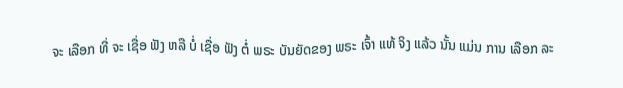ຈະ ເລືອກ ທີ່ ຈະ ເຊື່ອ ຟັງ ຫລື ບໍ່ ເຊື່ອ ຟັງ ຕໍ່ ພຣະ ບັນຍັດຂອງ ພຣະ ເຈົ້າ ແທ້ ຈິງ ແລ້ວ ນັ້ນ ແມ່ນ ການ ເລືອກ ລະ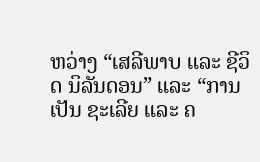ຫວ່າງ “ເສລີພາບ ແລະ ຊີວິດ ນິລັນດອນ” ແລະ “ການ ເປັນ ຊະເລີຍ ແລະ ຄ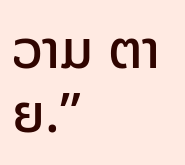ວາມ ຕາຍ.”